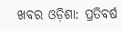ଖବର ଓଡ଼ିଶା: ପ୍ରତିବର୍ଷ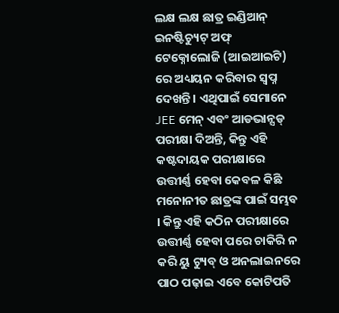ଲକ୍ଷ ଲକ୍ଷ ଛାତ୍ର ଇଣ୍ଡିଆନ୍ ଇନଷ୍ଟିଚ୍ୟୁଟ୍ ଅଫ୍ ଟେକ୍ନୋଲୋଜି (ଆଇଆଇଟି) ରେ ଅଧ୍ୟୟନ କରିବାର ସ୍ୱପ୍ନ ଦେଖନ୍ତି । ଏଥିପାଇଁ ସେମାନେ JEE ମେନ୍ ଏବଂ ଆଡଭାନ୍ସଡ୍ ପରୀକ୍ଷା ଦିଅନ୍ତି, କିନ୍ତୁ ଏହି କଷ୍ଟଦାୟକ ପରୀକ୍ଷାରେ ଉତ୍ତୀର୍ଣ୍ଣ ହେବା କେବଳ କିଛି ମନୋନୀତ ଛାତ୍ରଙ୍କ ପାଇଁ ସମ୍ଭବ । କିନ୍ତୁ ଏହି କଠିନ ପରୀକ୍ଷାରେ ଉତ୍ତୀର୍ଣ୍ଣ ହେବା ପରେ ଚାକିରି ନ କରି ୟୁ ଟ୍ୟୁବ୍ ଓ ଅନଲାଇନରେ ପାଠ ପଢ଼ାଇ ଏବେ କୋଟିପତି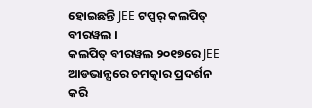ହୋଇଛନ୍ତି JEE ଟପ୍ପର୍ କଲପିତ୍ ବୀରୱଲ ।
କଲପିତ୍ ବୀରୱଲ ୨୦୧୭ରେ JEE ଆଡଭାନ୍ସରେ ଚମତ୍କାର ପ୍ରଦର୍ଶନ କରି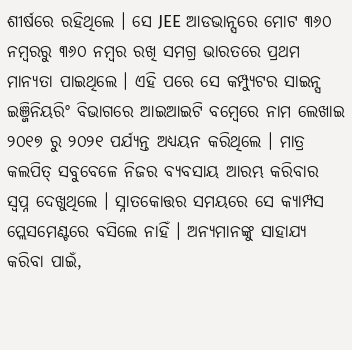ଶୀର୍ଷରେ ରହିଥିଲେ । ସେ JEE ଆଡଭାନ୍ସରେ ମୋଟ ୩୬୦ ନମ୍ବରରୁ ୩୬୦ ନମ୍ବର ରଖି ସମଗ୍ର ଭାରତରେ ପ୍ରଥମ ମାନ୍ୟତା ପାଇଥିଲେ । ଏହି ପରେ ସେ କମ୍ପ୍ୟୁଟର ସାଇନ୍ସ ଇଞ୍ଜିନିୟରିଂ ବିଭାଗରେ ଆଇଆଇଟି ବମ୍ବେରେ ନାମ ଲେଖାଇ ୨୦୧୭ ରୁ ୨୦୨୧ ପର୍ଯ୍ୟନ୍ତ ଅଧ୍ୟୟନ କରିଥିଲେ । ମାତ୍ର କଲପିତ୍ ସବୁବେଳେ ନିଜର ବ୍ୟବସାୟ ଆରମ୍ଭ କରିବାର ସ୍ୱପ୍ନ ଦେଖୁଥିଲେ । ସ୍ନାତକୋତ୍ତର ସମୟରେ ସେ କ୍ୟାମ୍ପସ ପ୍ଲେସମେଣ୍ଟରେ ବସିଲେ ନାହିଁ । ଅନ୍ୟମାନଙ୍କୁ ସାହାଯ୍ୟ କରିବା ପାଇଁ,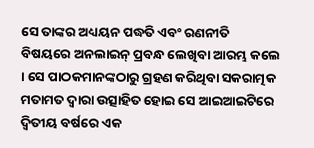ସେ ତାଙ୍କର ଅଧ୍ୟୟନ ପଦ୍ଧତି ଏବଂ ରଣନୀତି ବିଷୟରେ ଅନଲାଇନ୍ ପ୍ରବନ୍ଧ ଲେଖିବା ଆରମ୍ଭ କଲେ । ସେ ପାଠକମାନଙ୍କଠାରୁ ଗ୍ରହଣ କରିଥିବା ସକରାତ୍ମକ ମତାମତ ଦ୍ୱାରା ଉତ୍ସାହିତ ହୋଇ ସେ ଆଇଆଇଟିରେ ଦ୍ୱିତୀୟ ବର୍ଷରେ ଏକ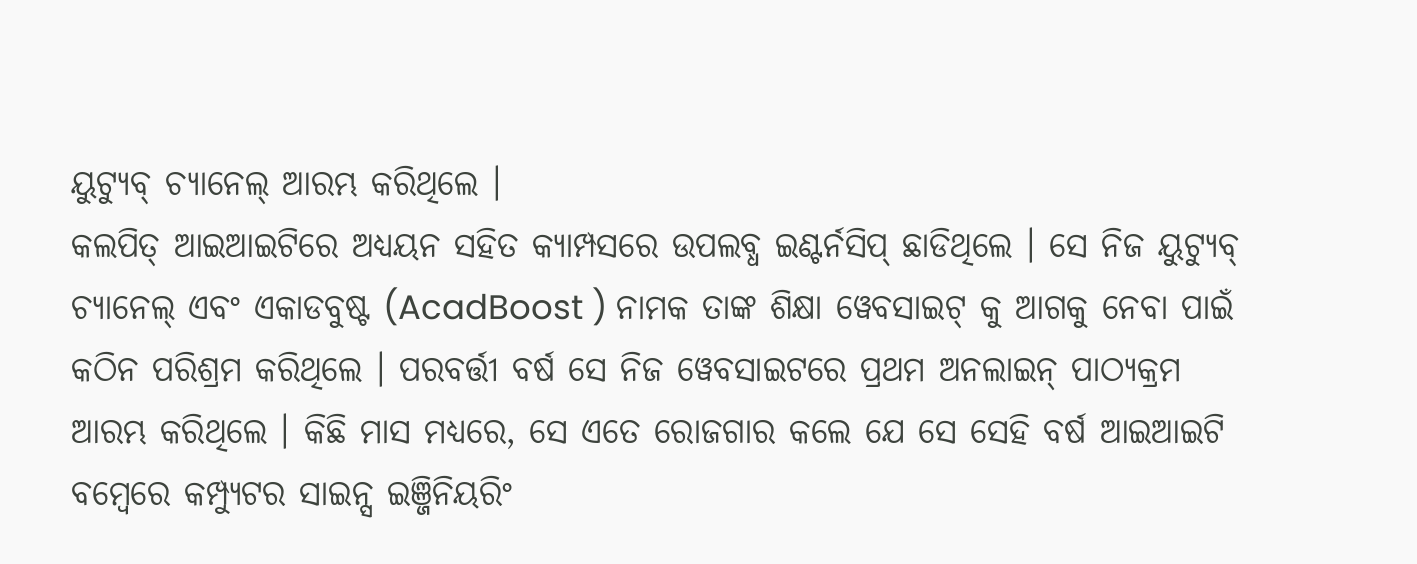ୟୁଟ୍ୟୁବ୍ ଚ୍ୟାନେଲ୍ ଆରମ୍ଭ କରିଥିଲେ ।
କଲପିତ୍ ଆଇଆଇଟିରେ ଅଧ୍ୟୟନ ସହିତ କ୍ୟାମ୍ପସରେ ଉପଲବ୍ଧ ଇଣ୍ଟର୍ନସିପ୍ ଛାଡିଥିଲେ । ସେ ନିଜ ୟୁଟ୍ୟୁବ୍ ଚ୍ୟାନେଲ୍ ଏବଂ ଏକାଡବୁଷ୍ଟ (AcadBoost ) ନାମକ ତାଙ୍କ ଶିକ୍ଷା ୱେବସାଇଟ୍ କୁ ଆଗକୁ ନେବା ପାଇଁ କଠିନ ପରିଶ୍ରମ କରିଥିଲେ । ପରବର୍ତ୍ତୀ ବର୍ଷ ସେ ନିଜ ୱେବସାଇଟରେ ପ୍ରଥମ ଅନଲାଇନ୍ ପାଠ୍ୟକ୍ରମ ଆରମ୍ଭ କରିଥିଲେ । କିଛି ମାସ ମଧ୍ୟରେ, ସେ ଏତେ ରୋଜଗାର କଲେ ଯେ ସେ ସେହି ବର୍ଷ ଆଇଆଇଟି ବମ୍ବେରେ କମ୍ପ୍ୟୁଟର ସାଇନ୍ସ ଇଞ୍ଜିନିୟରିଂ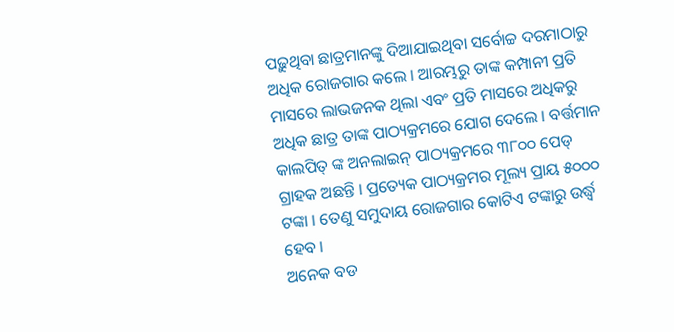ପଢ଼ୁଥିବା ଛାତ୍ରମାନଙ୍କୁ ଦିଆଯାଇଥିବା ସର୍ବୋଚ୍ଚ ଦରମାଠାରୁ ଅଧିକ ରୋଜଗାର କଲେ । ଆରମ୍ଭରୁ ତାଙ୍କ କମ୍ପାନୀ ପ୍ରତି ମାସରେ ଲାଭଜନକ ଥିଲା ଏବଂ ପ୍ରତି ମାସରେ ଅଧିକରୁ ଅଧିକ ଛାତ୍ର ତାଙ୍କ ପାଠ୍ୟକ୍ରମରେ ଯୋଗ ଦେଲେ । ବର୍ତ୍ତମାନ କାଲପିତ୍ ଙ୍କ ଅନଲାଇନ୍ ପାଠ୍ୟକ୍ରମରେ ୩୮୦୦ ପେଡ୍ ଗ୍ରାହକ ଅଛନ୍ତି । ପ୍ରତ୍ୟେକ ପାଠ୍ୟକ୍ରମର ମୂଲ୍ୟ ପ୍ରାୟ ୫୦୦୦ ଟଙ୍କା । ତେଣୁ ସମୁଦାୟ ରୋଜଗାର କୋଟିଏ ଟଙ୍କାରୁ ଉର୍ଦ୍ଧ୍ୱ ହେବ ।
ଅନେକ ବଡ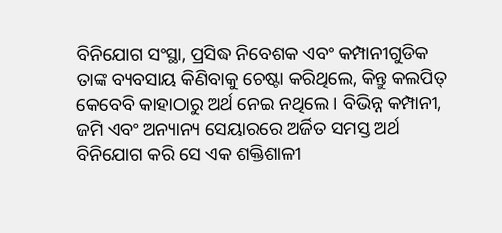ବିନିଯୋଗ ସଂସ୍ଥା, ପ୍ରସିଦ୍ଧ ନିବେଶକ ଏବଂ କମ୍ପାନୀଗୁଡିକ ତାଙ୍କ ବ୍ୟବସାୟ କିଣିବାକୁ ଚେଷ୍ଟା କରିଥିଲେ, କିନ୍ତୁ କଲପିତ୍ କେବେବି କାହାଠାରୁ ଅର୍ଥ ନେଇ ନଥିଲେ । ବିଭିନ୍ନ କମ୍ପାନୀ, ଜମି ଏବଂ ଅନ୍ୟାନ୍ୟ ସେୟାରରେ ଅର୍ଜିତ ସମସ୍ତ ଅର୍ଥ ବିନିଯୋଗ କରି ସେ ଏକ ଶକ୍ତିଶାଳୀ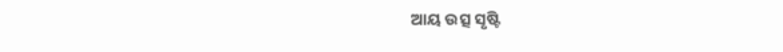ଆୟ ଉତ୍ସ ସୃଷ୍ଟି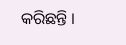କରିଛନ୍ତି ।